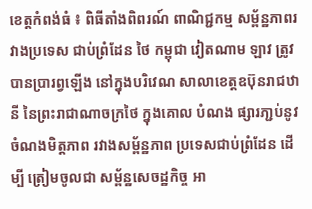ខេត្តកំពង់ធំ ៖ ពិធីតាំងពិពរណ៍ ពាណិជ្ជកម្ម សម្ព័ន្ឋភាពរវាងប្រទេស ជាប់ព្រំដែន ថៃ កម្ពុជា វៀតណាម ឡាវ ត្រូវបានប្រារព្វឡើង នៅក្នុងបរិវេណ សាលាខេត្តឧប៊ុនរាជឋានី នៃព្រះរាជាណាចក្រថៃ ក្នុងគោល បំណង ផ្សារភា្ជប់នូវចំណងមិត្តភាព រវាងសម្ព័ន្ឋភាព ប្រទេសជាប់ព្រំដែន ដើម្បី ត្រៀមចូលជា សម្ព័ន្ឋសេចដ្ឋកិច្ច អា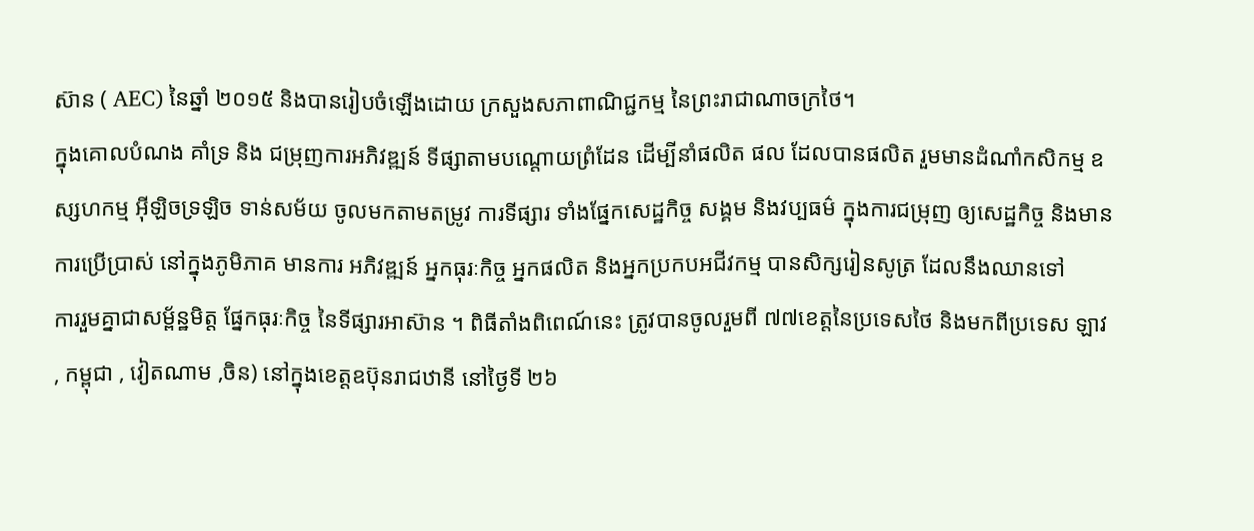ស៊ាន ( AEC) នៃឆ្នាំ ២០១៥ និងបានរៀបចំឡើងដោយ ក្រសួងសភាពាណិជ្ជកម្ម នៃព្រះរាជាណាចក្រថៃ។
ក្នុងគោលបំណង គាំទ្រ និង ជម្រុញការអភិវឌ្ឍន៍ ទីផ្សាតាមបណ្តោយព្រំដែន ដើម្បីនាំផលិត ផល ដែលបានផលិត រួមមានដំណាំកសិកម្ម ឧស្សហកម្ម អ៊ីឡិចទ្រឡិច ទាន់សម័យ ចូលមកតាមតម្រូវ ការទីផ្សារ ទាំងផ្នែកសេដ្ឋកិច្ច សង្គម និងវប្បធម៌ ក្នុងការជម្រុញ ឲ្យសេដ្ឋកិច្ច និងមានការប្រើប្រាស់ នៅក្នុងភូមិភាគ មានការ អភិវឌ្ឍន៍ អ្នកធុរៈកិច្ច អ្នកផលិត និងអ្នកប្រកបអជីវកម្ម បានសិក្សរៀនសូត្រ ដែលនឹងឈានទៅ
ការរួមគ្នាជាសម្ព័ន្ឋមិត្ត ផ្នែកធុរៈកិច្ច នៃទីផ្សារអាស៊ាន ។ ពិធីតាំងពិពេណ៍នេះ ត្រូវបានចូលរួមពី ៧៧ខេត្តនៃប្រទេសថៃ និងមកពីប្រទេស ឡាវ , កម្ពុជា , វៀតណាម ,ចិន) នៅក្នុងខេត្តឧប៊ុនរាជឋានី នៅថ្ងៃទី ២៦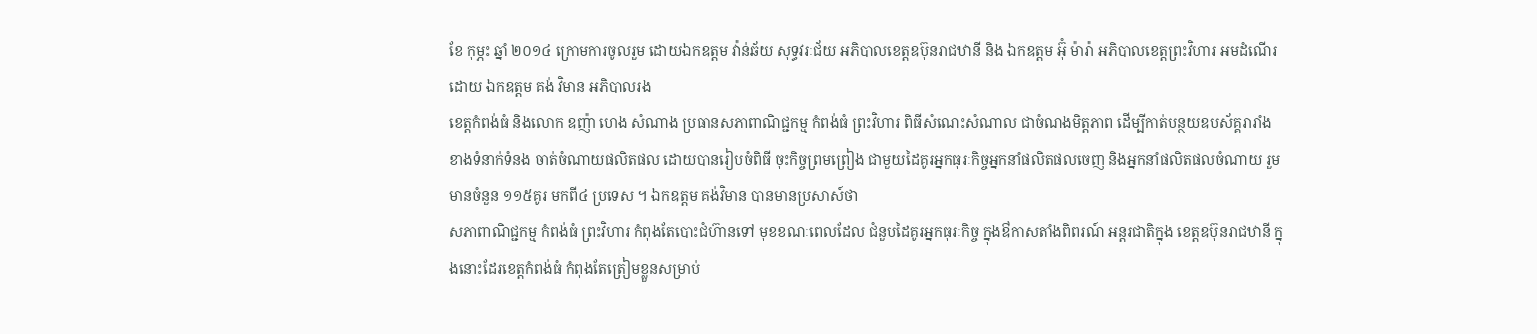ខែ កុម្ភះ ឆ្នាំ ២០១៤ ក្រោមការចូលរួម ដោយឯកឧត្តម វ៉ាន់ឆ័យ សុទ្ធវរៈជ័យ អភិបាលខេត្តឧប៊ុនរាជឋានី និង ឯកឧត្តម អ៊ុំ ម៉ារ៉ា អភិបាលខេត្តព្រះវិហារ អមដំណើរដោយ ឯកឧត្តម គង់ វិមាន អភិបាលរង
ខេត្តកំពង់ធំ និងលោក ឧញ៉ា ហេង សំណាង ប្រធានសភាពាណិជ្ជកម្ម កំពង់ធំ ព្រះវិហារ ពិធីសំណេះសំណាល ជាចំណងមិត្តភាព ដើម្បីកាត់បន្ថយឧបស័គ្គរារាំង ខាងទំនាក់ទំនង ចាត់ចំណាយផលិតផល ដោយបានរៀបចំពិធី ចុះកិច្ចព្រមព្រៀង ជាមួយដៃគូរអ្នកធុរៈកិច្ចអ្នកនាំផលិតផលចេញ និងអ្នកនាំផលិតផលចំណាយ រួមមានចំនួន ១១៥គូរ មកពី៤ ប្រទេស ។ ឯកឧត្តម គង់វិមាន បានមានប្រសាស៍ថា
សភាពាណិជ្ជកម្ម កំពង់ធំ ព្រះវិហារ កំពុងតែបោះជំហ៊ានទៅ មុខខណៈពេលដែល ជំនួបដៃគូរអ្នកធុរៈកិច្ច ក្នុងឳកាសតាំងពិពរណ៍ អន្តរជាតិក្នុង ខេត្តឧប៊ុនរាជឋានី ក្នុងនោះដែរខេត្តកំពង់ធំ កំពុងតែត្រៀមខ្លួនសម្រាប់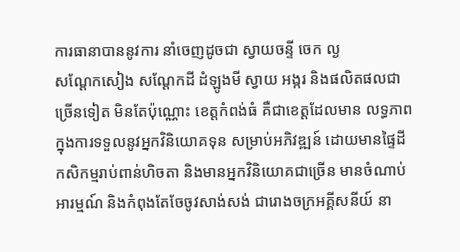ការធានាបាននូវការ នាំចេញដូចជា ស្វាយចន្ទី ចេក ល្ង
សណ្តែកសៀង សណ្តែកដី ដំឡូងមី ស្វាយ អង្ករ និងផលិតផលជាច្រើនទៀត មិនតែប៉ុណ្ណោះ ខេត្តកំពង់ធំ គឺជាខេត្តដែលមាន លទ្ធភាព ក្នុងការទទួលនូវអ្នកវិនិយោគទុន សម្រាប់អភិវឌ្ឍន៍ ដោយមានផ្ទៃដីកសិកម្មរាប់ពាន់ហិចតា និងមានអ្នកវិនិយោគជាច្រើន មានចំណាប់អារម្មណ៍ និងកំពុងតែចែចូវសាង់សង់ ជារោងចក្រអគ្គីសនីយ៍ នា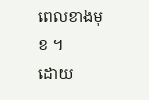ពេលខាងមុខ ។
ដោយ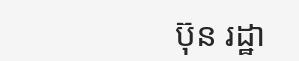ប៊ុន រដ្ឋា